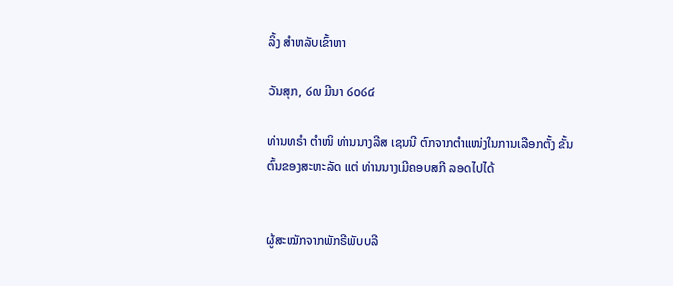ລິ້ງ ສຳຫລັບເຂົ້າຫາ

ວັນສຸກ, ໒໙ ມີນາ ໒໐໒໔

ທ່ານທຣຳ ຕຳໜິ ທ່ານນາງລີສ ເຊນນີ ຕົກຈາກຕຳແໜ່ງໃນການເລືອກຕັ້ງ ຂັ້ນຕົ້ນຂອງສະຫະລັດ ແຕ່ ທ່ານນາງເມີຄອບສກີ ລອດໄປໄດ້


ຜູ້ສະໝັກຈາກພັກຣີພັບບລີ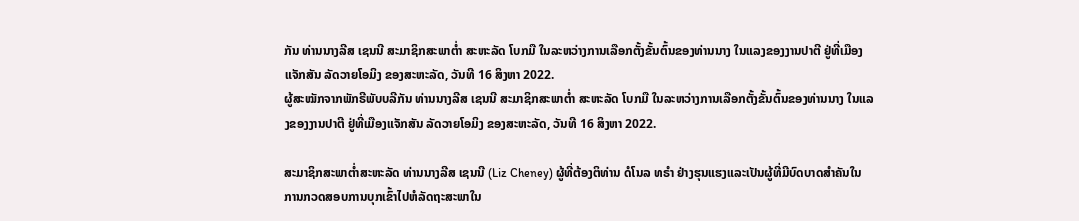ກັນ ທ່ານນາງລີສ ເຊນນີ ສະມາຊິກສະພາຕ່ຳ ສະຫະລັດ ໂບກມື ໃນລະຫວ່າງການເລືອກຕັ້ງຂັ້ນຕົ້ນຂອງທ່ານນາງ ໃນແລງຂອງງານປາຕີ ຢູ່ທີ່ເມືອງແຈັກສັນ ລັດວາຍໂອມິງ ຂອງສະຫະລັດ, ວັນທີ 16 ສິງຫາ 2022.
ຜູ້ສະໝັກຈາກພັກຣີພັບບລີກັນ ທ່ານນາງລີສ ເຊນນີ ສະມາຊິກສະພາຕ່ຳ ສະຫະລັດ ໂບກມື ໃນລະຫວ່າງການເລືອກຕັ້ງຂັ້ນຕົ້ນຂອງທ່ານນາງ ໃນແລງຂອງງານປາຕີ ຢູ່ທີ່ເມືອງແຈັກສັນ ລັດວາຍໂອມິງ ຂອງສະຫະລັດ, ວັນທີ 16 ສິງຫາ 2022.

ສະມາຊິກສະພາຕ່ຳສະຫະລັດ ທ່ານນາງລີສ ເຊນນີ (Liz Cheney) ຜູ້ທີ່ຕ້ອງຕິທ່ານ ດໍໂນລ ທຣຳ ຢ່າງຮຸນແຮງແລະເປັນຜູ້ທີ່ມີບົດບາດສຳຄັນໃນ ການກວດສອບການບຸກເຂົ້າໄປຫໍລັດຖະສະພາໃນ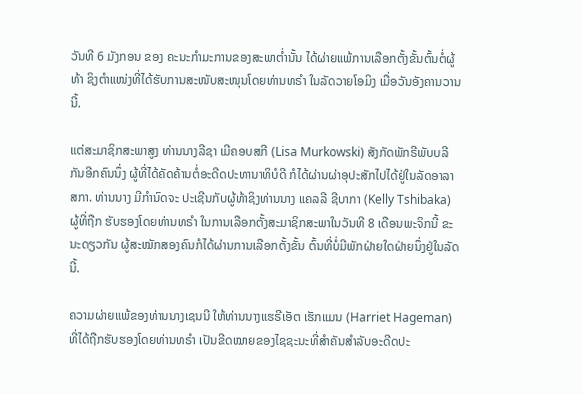ວັນທີ 6 ມັງກອນ ຂອງ ຄະນະກຳມະການຂອງສະພາຕ່ຳນັ້ນ ໄດ້ຜ່າຍແພ້ການເລືອກຕັ້ງຂັ້ນຕົ້ນຕໍ່ຜູ້ທ້າ ຊິງຕຳແໜ່ງທີ່ໄດ້ຮັບການສະໜັບສະໜຸນໂດຍທ່ານທຣຳ ໃນລັດວາຍໂອມິງ ເມື່ອວັນອັງຄານວານນີ້.

ແຕ່ສະມາຊິກສະພາສູງ ທ່ານນາງລີຊາ ເມີຄອບສກີ (Lisa Murkowski) ສັງກັດພັກຣີພັບບລີກັນອີກຄົນນຶ່ງ ຜູ້ທີ່ໄດ້ຄັດຄ້ານຕໍ່ອະດີດປະທານາທິບໍດີ ກໍໄດ້ຜ່ານຜ່າອຸປະສັກໄປໄດ້ຢູ່ໃນລັດອາລາສກາ. ທ່ານນາງ ມີກຳນົດຈະ ປະເຊີນກັບຜູ້ທ້າຊິງທ່ານນາງ ແຄລລີ ຊີບາກາ (Kelly Tshibaka) ຜູ້ທີ່ຖືກ ຮັບຮອງໂດຍທ່ານທຣຳ ໃນການເລືອກຕັ້ງສະມາຊິກສະພາໃນວັນທີ 8 ເດືອນພະຈິກນີ້ ຂະນະດຽວກັນ ຜູ້ສະໝັກສອງຄົນກໍໄດ້ຜ່ານການເລືອກຕັ້ງຂັ້ນ ຕົ້ນທີ່ບໍ່ມີພັກຝ່າຍໃດຝ່າຍນຶ່ງຢູ່ໃນລັດນີ້.

ຄວາມຜ່າຍແພ້ຂອງທ່ານນາງເຊນນີ ໃຫ້ທ່ານນາງແຮຣີເອັຕ ເຮັກແມນ (Harriet Hageman) ທີ່ໄດ້ຖືກຮັບຮອງໂດຍທ່ານທຣຳ ເປັນຂີດໝາຍຂອງໄຊຊະນະທີ່ສຳຄັນສຳລັບອະດີດປະ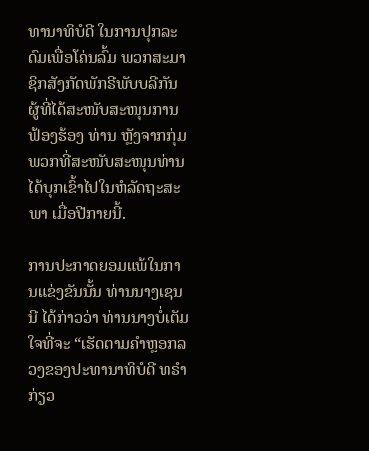ທານາທິບໍດີ ໃນການປຸກລະດົມເພື່ອໂຄ່ນລົ້ມ ພວກສະມາຊິກສັງກັດພັກຣີພັບບລີກັນ ຜູ້ທີ່ໄດ້ສະໜັບສະໜຸນການຟ້ອງຮ້ອງ ທ່ານ ຫຼັງຈາກກຸ່ມພວກທີ່ສະໜັບສະໜຸນທ່ານ ໄດ້ບຸກເຂົ້າໄປໃນຫໍລັດຖະສະພາ ເມື່ອປີກາຍນີ້.

ການປະກາດຍອມແພ້ໃນການແຂ່ງຂັນນັ້ນ ທ່ານນາງເຊນນີ ໄດ້ກ່າວວ່າ ທ່ານນາງບໍ່ເຕັມໃຈທີ່ຈະ “ເຮັດຕາມຄຳຫຼອກລວງຂອງປະທານາທິບໍດີ ທຣຳ ກ່ຽວ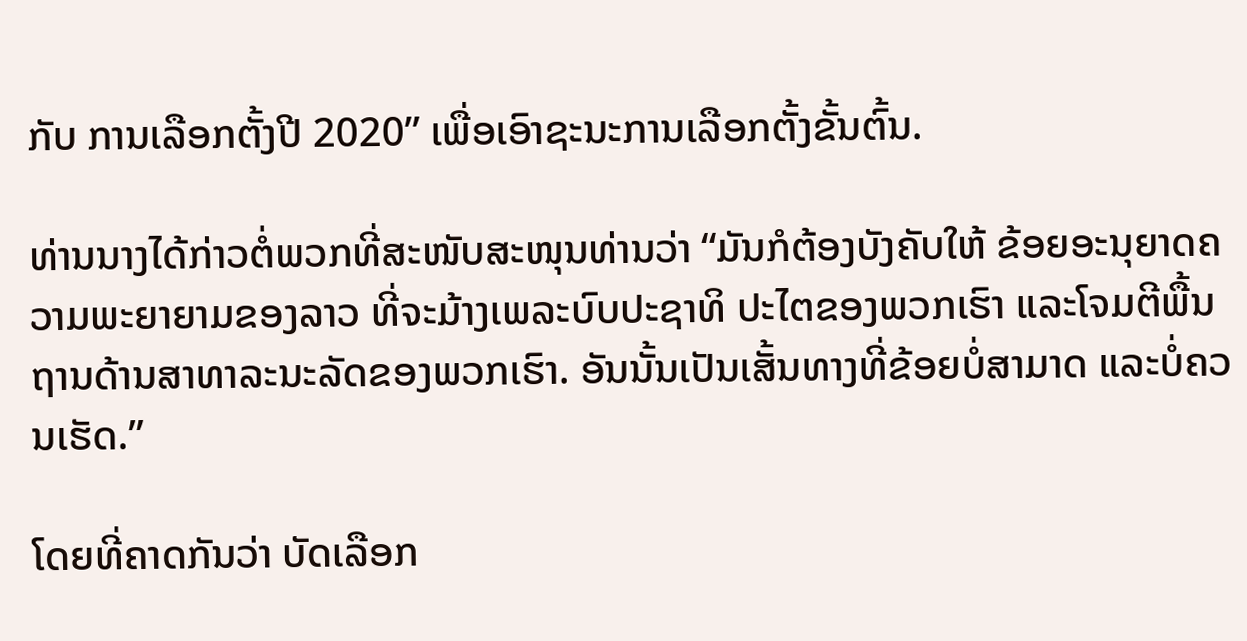ກັບ ການເລືອກຕັ້ງປີ 2020” ເພື່ອເອົາຊະນະການເລືອກຕັ້ງຂັ້ນຕົ້ນ.

ທ່ານນາງໄດ້ກ່າວຕໍ່ພວກທີ່ສະໜັບສະໜຸນທ່ານວ່າ “ມັນກໍຕ້ອງບັງຄັບໃຫ້ ຂ້ອຍອະນຸຍາດຄວາມພະຍາຍາມຂອງລາວ ທີ່ຈະມ້າງເພລະບົບປະຊາທິ ປະໄຕຂອງພວກເຮົາ ແລະໂຈມຕີພື້ນຖານດ້ານສາທາລະນະລັດຂອງພວກເຮົາ. ອັນນັ້ນເປັນເສັ້ນທາງທີ່ຂ້ອຍບໍ່ສາມາດ ແລະບໍ່ຄວນເຮັດ.”

ໂດຍທີ່ຄາດກັນວ່າ ບັດເລືອກ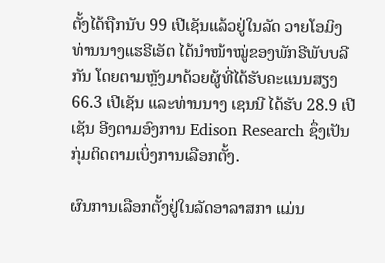ຕັ້ງໄດ້ຖືກນັບ 99 ເປີເຊັນແລ້ວຢູ່ໃນລັດ ວາຍໂອມິງ ທ່ານນາງແຮຣີເອັຕ ໄດ້ນຳໜ້າໝູ່ຂອງພັກຣີພັບບລີກັນ ໂດຍຕາມຫຼັງມາດ້ວຍຜູ້ທີ່ໄດ້ຮັບຄະແນນສຽງ 66.3 ເປີເຊັນ ແລະທ່ານນາງ ເຊນນີ ໄດ້ຮັບ 28.9 ເປີເຊັນ ອີງຕາມອົງການ Edison Research ຊຶ່ງເປັນກຸ່ມຕິດຕາມເບິ່ງການເລືອກຕັ້ງ.

ຜົນການເລືອກຕັ້ງຢູ່ໃນລັດອາລາສກາ ແມ່ນ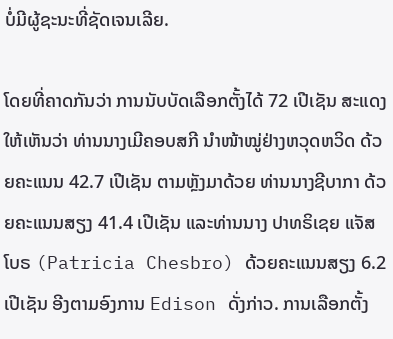ບໍ່ມີຜູ້ຊະນະທີ່ຊັດເຈນເລີຍ.

ໂດຍທີ່ຄາດກັນວ່າ ການນັບບັດເລືອກຕັ້ງໄດ້ 72 ເປີເຊັນ ສະແດງໃຫ້ເຫັນວ່າ ທ່ານນາງເມີຄອບສກີ ນຳໜ້າໝູ່ຢ່າງຫວຸດຫວິດ ດ້ວຍຄະແນນ 42.7 ເປີເຊັນ ຕາມຫຼັງມາດ້ວຍ ທ່ານນາງຊີບາກາ ດ້ວຍຄະແນນສຽງ 41.4 ເປີເຊັນ ແລະທ່ານນາງ ປາທຣິເຊຍ ແຈັສໂບຣ (Patricia Chesbro) ດ້ວຍຄະແນນສຽງ 6.2 ເປີເຊັນ ອີງຕາມອົງການ Edison ດັ່ງກ່າວ. ການເລືອກຕັ້ງ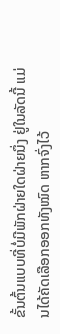ຂັ້ນຕົ້ນແບບທີ່ບໍ່ມີພັກຝ່າຍໃດຝ່າຍນຶ່ງ ຢູ່ໃນລັດນີ້ ແມ່ນໄດ້ຄັດເລືອກອອກທັງໝົດ ຫາກຈົ່ງໄວ້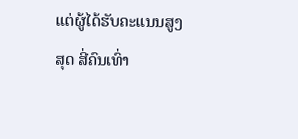ແຕ່ຜູ້ໄດ້ຮັບຄະແນນສູງສຸດ ສີ່ຄົນເທົ່າ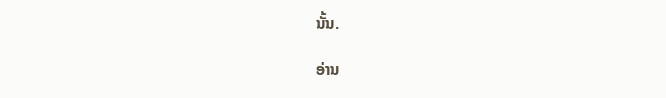ນັ້ນ.

ອ່ານ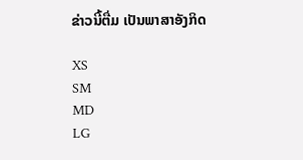ຂ່າວນີ້ຕື່ມ ເປັນພາສາອັງກິດ

XS
SM
MD
LG